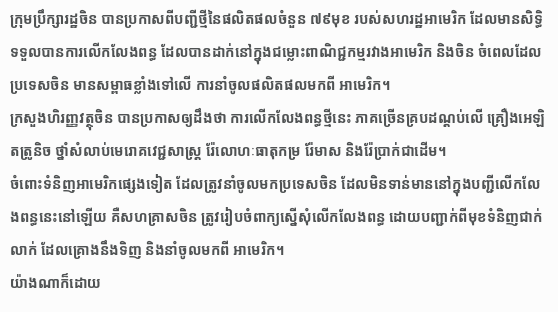ក្រុមប្រឹក្សារដ្ឋចិន បានប្រកាសពីបញ្ជីថ្មីនៃផលិតផលចំនួន ៧៩មុខ របស់សហរដ្ឋអាមេរិក ដែលមានសិទ្ធិទទួលបានការលើកលែងពន្ធ ដែលបានដាក់នៅក្នុងជម្លោះពាណិជ្ជកម្មរវាងអាមេរិក និងចិន ចំពេលដែលប្រទេសចិន មានសម្ពាធខ្លាំងទៅលើ ការនាំចូលផលិតផលមកពី អាមេរិក។
ក្រសួងហិរញ្ញវត្ថុចិន បានប្រកាសឲ្យដឹងថា ការលើកលែងពន្ធថ្មីនេះ ភាគច្រើនគ្របដណ្តប់លើ គ្រឿងអេឡិតត្រូនិច ថ្នាំសំលាប់មេរោគវេជ្ជសាស្ត្រ រ៉ែលោហៈធាតុកម្រ រ៉ែមាស និងរ៉ែប្រាក់ជាដើម។
ចំពោះទំនិញអាមេរិកផ្សេងទៀត ដែលត្រូវនាំចូលមកប្រទេសចិន ដែលមិនទាន់មាននៅក្នុងបញ្ជីលើកលែងពន្ធនេះនៅឡើយ គឺសហគ្រាសចិន ត្រូវរៀបចំពាក្យស្នើសុំលើកលែងពន្ធ ដោយបញ្ជាក់ពីមុខទំនិញជាក់លាក់ ដែលគ្រោងនឹងទិញ និងនាំចូលមកពី អាមេរិក។
យ៉ាងណាក៏ដោយ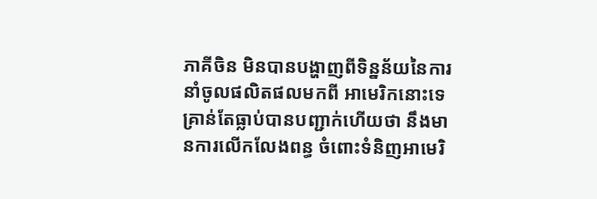ភាគីចិន មិនបានបង្ហាញពីទិន្នន័យនៃការនាំចូលផលិតផលមកពី អាមេរិកនោះទេ គ្រាន់តែធ្លាប់បានបញ្ជាក់ហើយថា នឹងមានការលើកលែងពន្ធ ចំពោះទំនិញអាមេរិ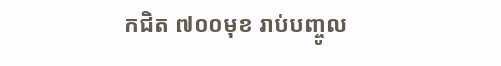កជិត ៧០០មុខ រាប់បញ្ចូល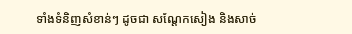ទាំងទំនិញសំខាន់ៗ ដូចជា សណ្តែកសៀង និងសាច់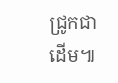ជ្រូកជាដើម៕